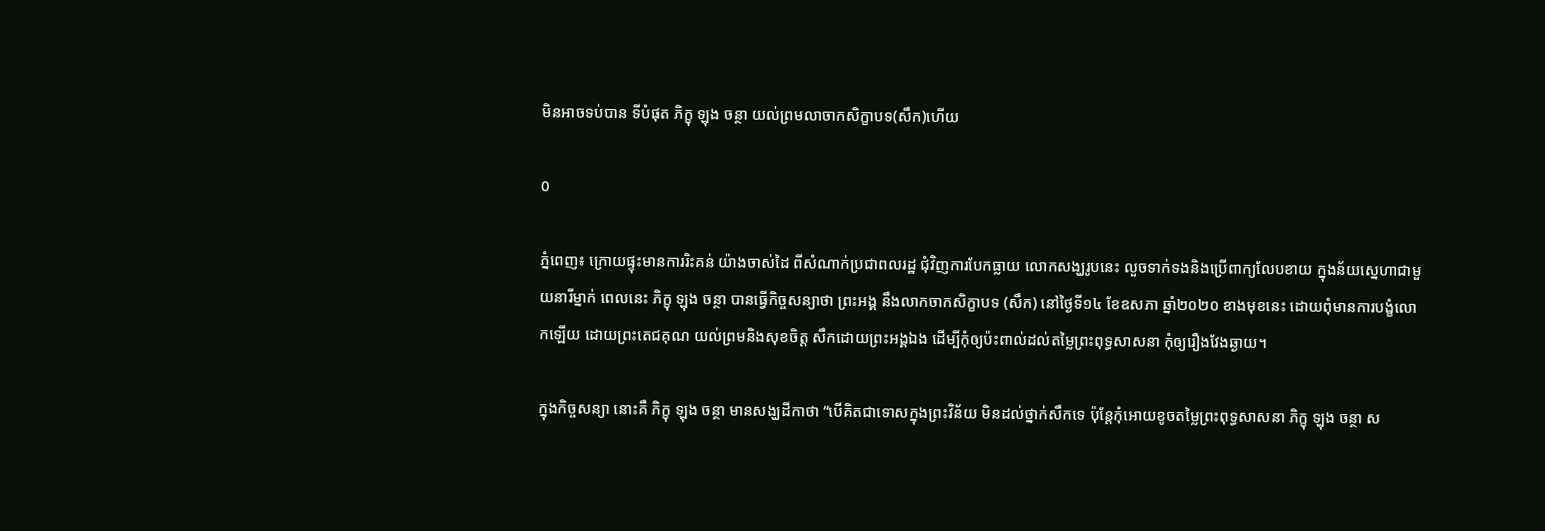មិនអាចទប់បាន ទីបំផុត ភិក្ខុ ឡុង ចន្ថា យល់ព្រមលាចាកសិក្ខាបទ(សឹក)ហើយ

0

ភ្នំពេញ៖ ក្រោយផ្ទុះមានការរិះគន់ យ៉ាងចាស់ដៃ ពីសំណាក់ប្រជាពលរដ្ឋ ជុំវិញការបែកធ្លាយ លោកសង្ឃរូបនេះ លួចទាក់ទងនិងប្រើពាក្យលែបខាយ ក្នុងន័យស្នេហាជាមួយនារីម្នាក់ ពេលនេះ ភិក្ខុ ឡុង ចន្ថា បានធ្វើកិច្ចសន្យាថា ព្រះអង្គ នឹងលាកចាកសិក្ខាបទ (សឹក) នៅថ្ងៃទី១៤ ខែឧសភា ឆ្នាំ២០២០ ខាងមុខនេះ ដោយពុំមានការបង្ខំលោកឡើយ ដោយព្រះតេជគុណ យល់ព្រមនិងសុខចិត្ត សឹកដោយព្រះអង្គឯង ដើម្បីកុំឲ្យប៉ះពាល់ដល់តម្លៃព្រះពុទ្ធសាសនា កុំឲ្យរឿងវែងឆ្ងាយ។

ក្នុងកិច្ចសន្យា នោះគឺ ភិក្ខុ ឡុង ចន្ថា មានសង្ឃដីកាថា “បើគិតជាទោសក្នុងព្រះវិន័យ មិនដល់ថ្នាក់សឹកទេ ប៉ុន្តែកុំអោយខូចតម្លៃព្រះពុទ្ធសាសនា ភិក្ខុ ឡុង ចន្ថា ស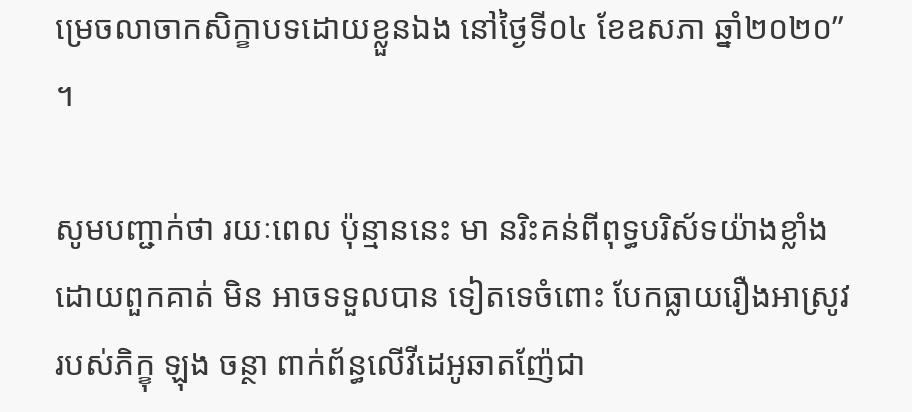ម្រេចលាចាកសិក្ខាបទដោយខ្លួនឯង នៅថ្ងៃទី០៤ ខែឧសភា ឆ្នាំ២០២០” ។

សូមបញ្ជាក់ថា រយៈពេល ប៉ុន្មាននេះ មា នរិះគន់ពីពុទ្ធបរិស័ទយ៉ាងខ្លាំង ដោយពួកគាត់ មិន អាចទទួលបាន ទៀតទេចំពោះ បែកធ្លាយរឿងអាស្រូវ របស់ភិក្ខុ ឡុង ចន្ថា ពាក់ព័ន្ធលើវីដេអូឆាតញ៉ែជា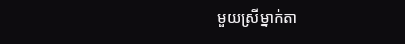មួយស្រីម្នាក់តា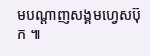មបណ្តាញសង្គមហ្វេសប៊ុក ៕